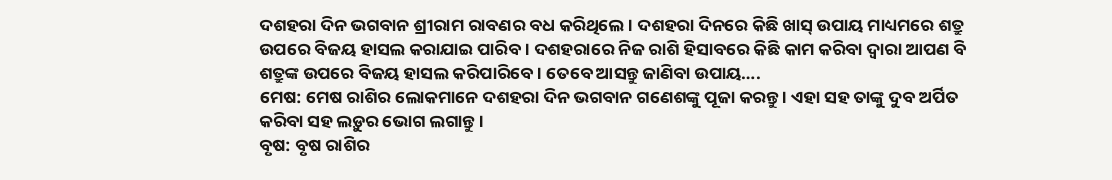ଦଶହରା ଦିନ ଭଗବାନ ଶ୍ରୀରାମ ରାବଣର ବଧ କରିଥିଲେ । ଦଶହରା ଦିନରେ କିଛି ଖାସ୍ ଉପାୟ ମାଧ୍ୟମରେ ଶତ୍ରୁ ଉପରେ ବିଜୟ ହାସଲ କରାଯାଇ ପାରିବ । ଦଶହରାରେ ନିଜ ରାଶି ହିସାବରେ କିଛି କାମ କରିବା ଦ୍ୱାରା ଆପଣ ବି ଶତ୍ରୁଙ୍କ ଉପରେ ବିଜୟ ହାସଲ କରିପାରିବେ । ତେବେ ଆସନ୍ତୁ ଜାଣିବା ଉପାୟ….
ମେଷ: ମେଷ ରାଶିର ଲୋକମାନେ ଦଶହରା ଦିନ ଭଗବାନ ଗଣେଶଙ୍କୁ ପୂଜା କରନ୍ତୁ । ଏହା ସହ ତାଙ୍କୁ ଦୁବ ଅର୍ପିତ କରିବା ସହ ଲଡ଼ୁର ଭୋଗ ଲଗାନ୍ତୁ ।
ବୃଷ: ବୃଷ ରାଶିର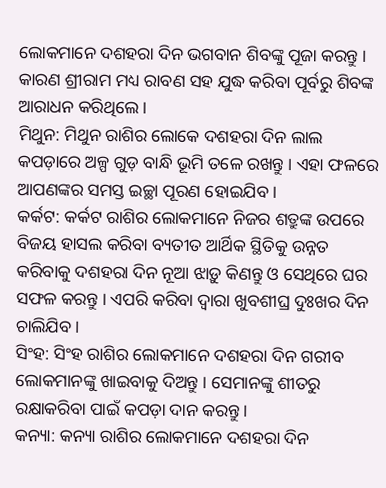ଲୋକମାନେ ଦଶହରା ଦିନ ଭଗବାନ ଶିବଙ୍କୁ ପୂଜା କରନ୍ତୁ । କାରଣ ଶ୍ରୀରାମ ମଧ୍ୟ ରାବଣ ସହ ଯୁଦ୍ଧ କରିବା ପୂର୍ବରୁ ଶିବଙ୍କ ଆରାଧନ କରିଥିଲେ ।
ମିଥୁନ: ମିଥୁନ ରାଶିର ଲୋକେ ଦଶହରା ଦିନ ଲାଲ କପଡ଼ାରେ ଅଳ୍ପ ଗୁଡ଼ ବାନ୍ଧି ଭୂମି ତଳେ ରଖନ୍ତୁ । ଏହା ଫଳରେ ଆପଣଙ୍କର ସମସ୍ତ ଇଚ୍ଛା ପୂରଣ ହୋଇଯିବ ।
କର୍କଟ: କର୍କଟ ରାଶିର ଲୋକମାନେ ନିଜର ଶତ୍ରୁଙ୍କ ଉପରେ ବିଜୟ ହାସଲ କରିବା ବ୍ୟତୀତ ଆର୍ଥିକ ସ୍ଥିତିକୁ ଉନ୍ନତ କରିବାକୁ ଦଶହରା ଦିନ ନୂଆ ଝାଡ଼ୁ କିଣନ୍ତୁ ଓ ସେଥିରେ ଘର ସଫଳ କରନ୍ତୁ । ଏପରି କରିବା ଦ୍ୱାରା ଖୁବଶୀଘ୍ର ଦୁଃଖର ଦିନ ଚାଲିଯିବ ।
ସିଂହ: ସିଂହ ରାଶିର ଲୋକମାନେ ଦଶହରା ଦିନ ଗରୀବ ଲୋକମାନଙ୍କୁ ଖାଇବାକୁ ଦିଅନ୍ତୁ । ସେମାନଙ୍କୁ ଶୀତରୁ ରକ୍ଷାକରିବା ପାଇଁ କପଡ଼ା ଦାନ କରନ୍ତୁ ।
କନ୍ୟା: କନ୍ୟା ରାଶିର ଲୋକମାନେ ଦଶହରା ଦିନ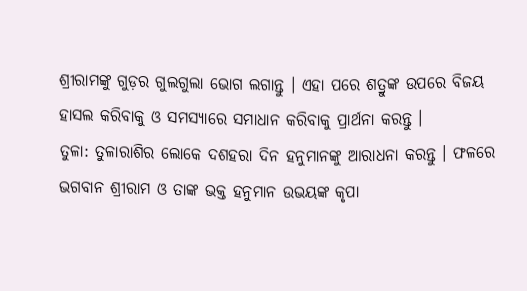ଶ୍ରୀରାମଙ୍କୁ ଗୁଡ଼ର ଗୁଲଗୁଲା ଭୋଗ ଲଗାନ୍ତୁ । ଏହା ପରେ ଶତ୍ରୁଙ୍କ ଉପରେ ବିଜୟ ହାସଲ କରିବାକୁ ଓ ସମସ୍ୟାରେ ସମାଧାନ କରିବାକୁ ପ୍ରାର୍ଥନା କରନ୍ତୁ ।
ତୁଳା: ତୁଳାରାଶିର ଲୋକେ ଦଶହରା ଦିନ ହନୁମାନଙ୍କୁ ଆରାଧନା କରନ୍ତୁ । ଫଳରେ ଭଗବାନ ଶ୍ରୀରାମ ଓ ତାଙ୍କ ଭକ୍ତ ହନୁମାନ ଉଭୟଙ୍କ କୃପା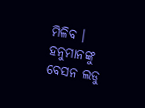ମିଳିବ । ହନୁମାନଙ୍କୁ ବେସନ ଲଡୁ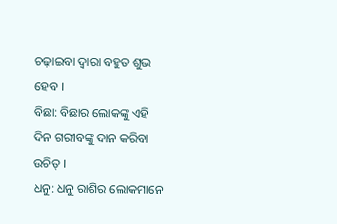ଚଢ଼ାଇବା ଦ୍ୱାରା ବହୁତ ଶୁଭ ହେବ ।
ବିଛା: ବିଛାର ଲୋକଙ୍କୁ ଏହି ଦିନ ଗରୀବଙ୍କୁ ଦାନ କରିବା ଉଚିତ୍ ।
ଧନୁ: ଧନୁ ରାଶିର ଲୋକମାନେ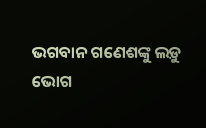ଭଗବାନ ଗଣେଶଙ୍କୁ ଲଡ଼ୁ ଭୋଗ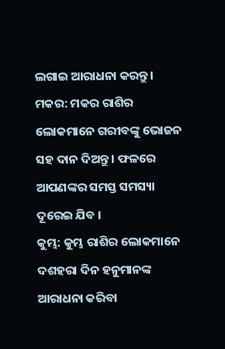ଲଗାଇ ଆରାଧନା କରନ୍ତୁ ।
ମକର: ମକର ରାଶିର ଲୋକମାନେ ଗରୀବଙ୍କୁ ଭୋଜନ ସହ ଦାନ ଦିଅନ୍ତୁ । ଫଳରେ ଆପଣଙ୍କର ସମସ୍ତ ସମସ୍ୟା ଦୂରେଇ ଯିବ ।
କୁମ୍ଭ: କୁମ୍ଭ ରାଶିର ଲୋକମାନେ ଦଶହରା ଦିନ ହନୁମାନଙ୍କ ଆରାଧନା କରିବା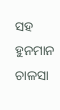ସହ ହୁନମାନ ଚାଳସା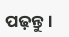ପଢ଼ନ୍ତୁ ।